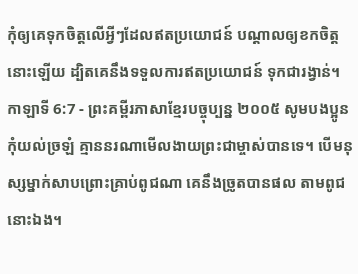កុំឲ្យគេទុកចិត្តលើអ្វីៗដែលឥតប្រយោជន៍ បណ្ដាលឲ្យខកចិត្តនោះឡើយ ដ្បិតគេនឹងទទួលការឥតប្រយោជន៍ ទុកជារង្វាន់។
កាឡាទី 6:7 - ព្រះគម្ពីរភាសាខ្មែរបច្ចុប្បន្ន ២០០៥ សូមបងប្អូនកុំយល់ច្រឡំ គ្មាននរណាមើលងាយព្រះជាម្ចាស់បានទេ។ បើមនុស្សម្នាក់សាបព្រោះគ្រាប់ពូជណា គេនឹងច្រូតបានផល តាមពូជនោះឯង។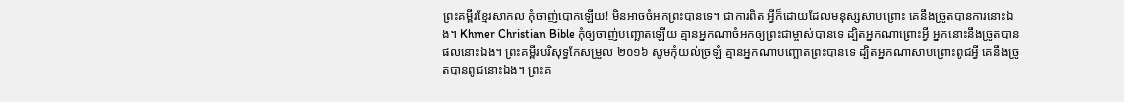ព្រះគម្ពីរខ្មែរសាកល កុំចាញ់បោកឡើយ! មិនអាចចំអកព្រះបានទេ។ ជាការពិត អ្វីក៏ដោយដែលមនុស្សសាបព្រោះ គេនឹងច្រូតបានការនោះឯង។ Khmer Christian Bible កុំឲ្យចាញ់បញ្ឆោតឡើយ គ្មានអ្នកណាចំអកឲ្យព្រះជាម្ចាស់បានទេ ដ្បិតអ្នកណាព្រោះអ្វី អ្នកនោះនឹងច្រូតបានផលនោះឯង។ ព្រះគម្ពីរបរិសុទ្ធកែសម្រួល ២០១៦ សូមកុំយល់ច្រឡំ គ្មានអ្នកណាបញ្ឆោតព្រះបានទេ ដ្បិតអ្នកណាសាបព្រោះពូជអ្វី គេនឹងច្រូតបានពូជនោះឯង។ ព្រះគ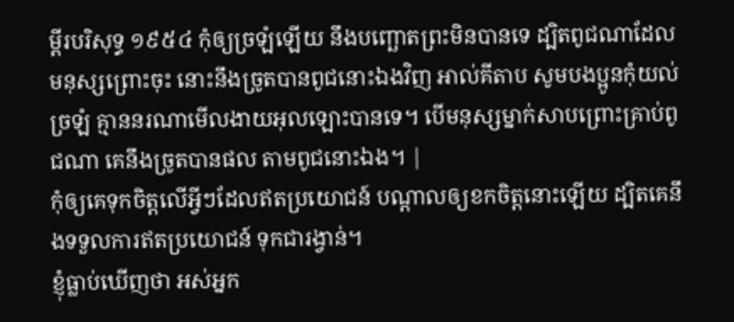ម្ពីរបរិសុទ្ធ ១៩៥៤ កុំឲ្យច្រឡំឡើយ នឹងបញ្ឆោតព្រះមិនបានទេ ដ្បិតពូជណាដែលមនុស្សព្រោះចុះ នោះនឹងច្រូតបានពូជនោះឯងវិញ អាល់គីតាប សូមបងប្អូនកុំយល់ច្រឡំ គ្មាននរណាមើលងាយអុលឡោះបានទេ។ បើមនុស្សម្នាក់សាបព្រោះគ្រាប់ពូជណា គេនឹងច្រូតបានផល តាមពូជនោះឯង។ |
កុំឲ្យគេទុកចិត្តលើអ្វីៗដែលឥតប្រយោជន៍ បណ្ដាលឲ្យខកចិត្តនោះឡើយ ដ្បិតគេនឹងទទួលការឥតប្រយោជន៍ ទុកជារង្វាន់។
ខ្ញុំធ្លាប់ឃើញថា អស់អ្នក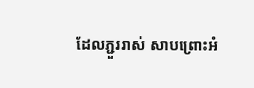ដែលភ្ជួររាស់ សាបព្រោះអំ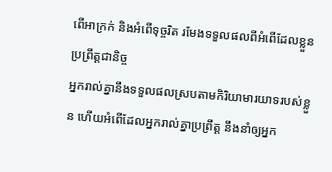ពើអាក្រក់ និងអំពើទុច្ចរិត រមែងទទួលផលពីអំពើដែលខ្លួនប្រព្រឹត្តជានិច្ច
អ្នករាល់គ្នានឹងទទួលផលស្របតាមកិរិយាមារយាទរបស់ខ្លួន ហើយអំពើដែលអ្នករាល់គ្នាប្រព្រឹត្ត នឹងនាំឲ្យអ្នក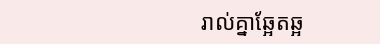រាល់គ្នាឆ្អែតឆ្អ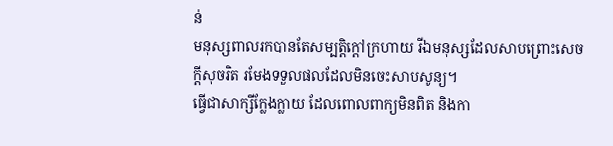ន់
មនុស្សពាលរកបានតែសម្បត្តិក្ដៅក្រហាយ រីឯមនុស្សដែលសាបព្រោះសេចក្ដីសុចរិត រមែងទទួលផលដែលមិនចេះសាបសូន្យ។
ធ្វើជាសាក្សីក្លែងក្លាយ ដែលពោលពាក្យមិនពិត និងកា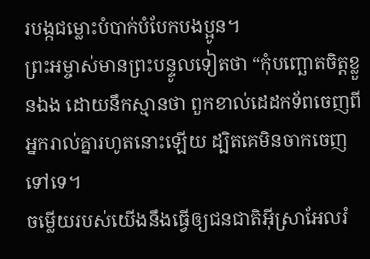របង្កជម្លោះបំបាក់បំបែកបងប្អូន។
ព្រះអម្ចាស់មានព្រះបន្ទូលទៀតថា “កុំបញ្ឆោតចិត្តខ្លួនឯង ដោយនឹកស្មានថា ពួកខាល់ដេដកទ័ពចេញពីអ្នករាល់គ្នារហូតនោះឡើយ ដ្បិតគេមិនចាកចេញទៅទេ។
ចម្លើយរបស់យើងនឹងធ្វើឲ្យជនជាតិអ៊ីស្រាអែលរំ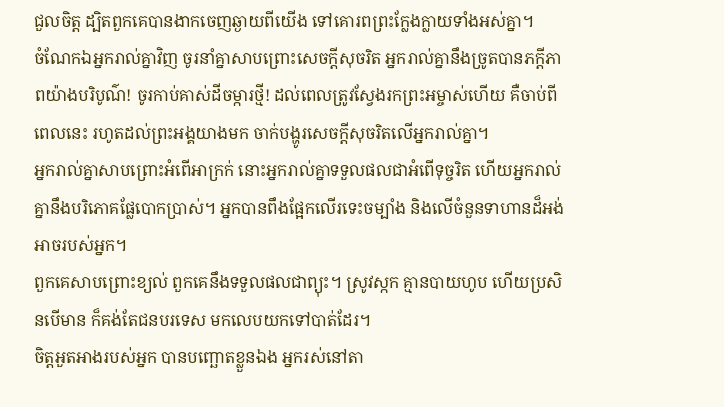ជួលចិត្ត ដ្បិតពួកគេបានងាកចេញឆ្ងាយពីយើង ទៅគោរពព្រះក្លែងក្លាយទាំងអស់គ្នា។
ចំណែកឯអ្នករាល់គ្នាវិញ ចូរនាំគ្នាសាបព្រោះសេចក្ដីសុចរិត អ្នករាល់គ្នានឹងច្រូតបានភក្ដីភាពយ៉ាងបរិបូណ៌! ចូរកាប់គាស់ដីចម្ការថ្មី! ដល់ពេលត្រូវស្វែងរកព្រះអម្ចាស់ហើយ គឺចាប់ពីពេលនេះ រហូតដល់ព្រះអង្គយាងមក ចាក់បង្ហូរសេចក្ដីសុចរិតលើអ្នករាល់គ្នា។
អ្នករាល់គ្នាសាបព្រោះអំពើអាក្រក់ នោះអ្នករាល់គ្នាទទួលផលជាអំពើទុច្ចរិត ហើយអ្នករាល់គ្នានឹងបរិភោគផ្លែបោកប្រាស់។ អ្នកបានពឹងផ្អែកលើរទេះចម្បាំង និងលើចំនួនទាហានដ៏អង់អាចរបស់អ្នក។
ពួកគេសាបព្រោះខ្យល់ ពួកគេនឹងទទួលផលជាព្យុះ។ ស្រូវស្កក គ្មានបាយហូប ហើយប្រសិនបើមាន ក៏គង់តែជនបរទេស មកលេបយកទៅបាត់ដែរ។
ចិត្តអួតអាងរបស់អ្នក បានបញ្ឆោតខ្លួនឯង អ្នករស់នៅតា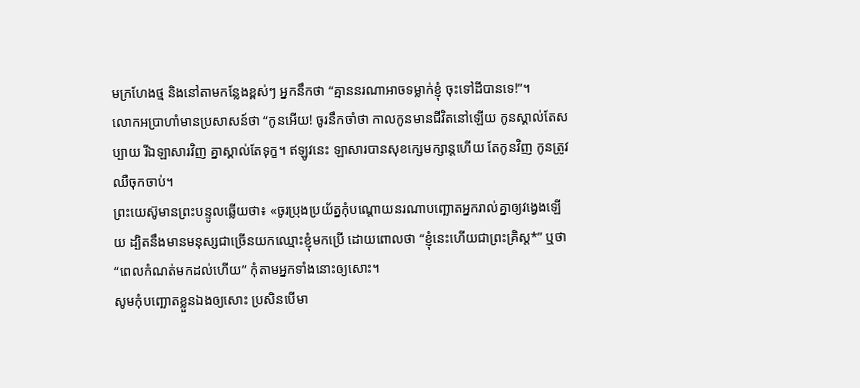មក្រហែងថ្ម និងនៅតាមកន្លែងខ្ពស់ៗ អ្នកនឹកថា “គ្មាននរណាអាចទម្លាក់ខ្ញុំ ចុះទៅដីបានទេ!”។
លោកអប្រាហាំមានប្រសាសន៍ថា “កូនអើយ! ចូរនឹកចាំថា កាលកូនមានជីវិតនៅឡើយ កូនស្គាល់តែសប្បាយ រីឯឡាសារវិញ គ្នាស្គាល់តែទុក្ខ។ ឥឡូវនេះ ឡាសារបានសុខក្សេមក្សាន្តហើយ តែកូនវិញ កូនត្រូវឈឺចុកចាប់។
ព្រះយេស៊ូមានព្រះបន្ទូលឆ្លើយថា៖ «ចូរប្រុងប្រយ័ត្នកុំបណ្ដោយនរណាបញ្ឆោតអ្នករាល់គ្នាឲ្យវង្វេងឡើយ ដ្បិតនឹងមានមនុស្សជាច្រើនយកឈ្មោះខ្ញុំមកប្រើ ដោយពោលថា “ខ្ញុំនេះហើយជាព្រះគ្រិស្ត*” ឬថា “ពេលកំណត់មកដល់ហើយ” កុំតាមអ្នកទាំងនោះឲ្យសោះ។
សូមកុំបញ្ឆោតខ្លួនឯងឲ្យសោះ ប្រសិនបើមា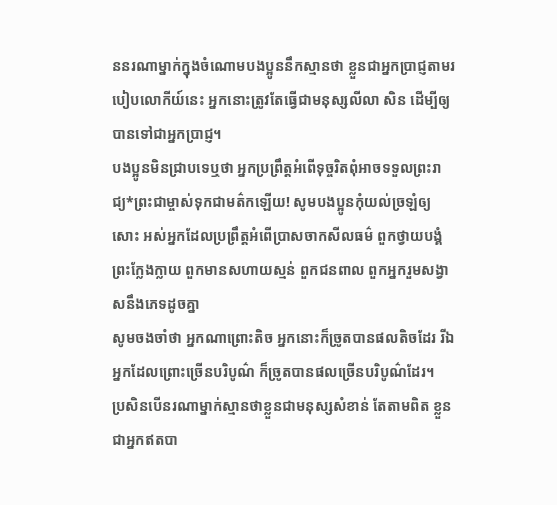ននរណាម្នាក់ក្នុងចំណោមបងប្អូននឹកស្មានថា ខ្លួនជាអ្នកប្រាជ្ញតាមរបៀបលោកីយ៍នេះ អ្នកនោះត្រូវតែធ្វើជាមនុស្សលីលា សិន ដើម្បីឲ្យបានទៅជាអ្នកប្រាជ្ញ។
បងប្អូនមិនជ្រាបទេឬថា អ្នកប្រព្រឹត្តអំពើទុច្ចរិតពុំអាចទទួលព្រះរាជ្យ*ព្រះជាម្ចាស់ទុកជាមត៌កឡើយ! សូមបងប្អូនកុំយល់ច្រឡំឲ្យសោះ អស់អ្នកដែលប្រព្រឹត្តអំពើប្រាសចាកសីលធម៌ ពួកថ្វាយបង្គំព្រះក្លែងក្លាយ ពួកមានសហាយស្មន់ ពួកជនពាល ពួកអ្នករួមសង្វាសនឹងភេទដូចគ្នា
សូមចងចាំថា អ្នកណាព្រោះតិច អ្នកនោះក៏ច្រូតបានផលតិចដែរ រីឯអ្នកដែលព្រោះច្រើនបរិបូណ៌ ក៏ច្រូតបានផលច្រើនបរិបូណ៌ដែរ។
ប្រសិនបើនរណាម្នាក់ស្មានថាខ្លួនជាមនុស្សសំខាន់ តែតាមពិត ខ្លួនជាអ្នកឥតបា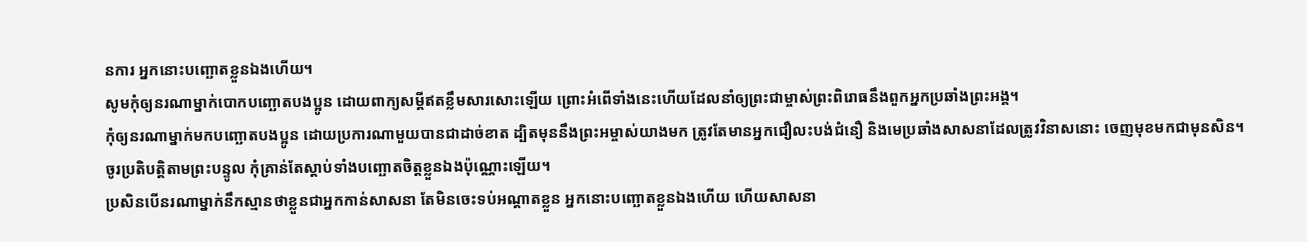នការ អ្នកនោះបញ្ឆោតខ្លួនឯងហើយ។
សូមកុំឲ្យនរណាម្នាក់បោកបញ្ឆោតបងប្អូន ដោយពាក្យសម្ដីឥតខ្លឹមសារសោះឡើយ ព្រោះអំពើទាំងនេះហើយដែលនាំឲ្យព្រះជាម្ចាស់ព្រះពិរោធនឹងពួកអ្នកប្រឆាំងព្រះអង្គ។
កុំឲ្យនរណាម្នាក់មកបញ្ឆោតបងប្អូន ដោយប្រការណាមួយបានជាដាច់ខាត ដ្បិតមុននឹងព្រះអម្ចាស់យាងមក ត្រូវតែមានអ្នកជឿលះបង់ជំនឿ និងមេប្រឆាំងសាសនាដែលត្រូវវិនាសនោះ ចេញមុខមកជាមុនសិន។
ចូរប្រតិបត្តិតាមព្រះបន្ទូល កុំគ្រាន់តែស្ដាប់ទាំងបញ្ឆោតចិត្តខ្លួនឯងប៉ុណ្ណោះឡើយ។
ប្រសិនបើនរណាម្នាក់នឹកស្មានថាខ្លួនជាអ្នកកាន់សាសនា តែមិនចេះទប់អណ្ដាតខ្លួន អ្នកនោះបញ្ឆោតខ្លួនឯងហើយ ហើយសាសនា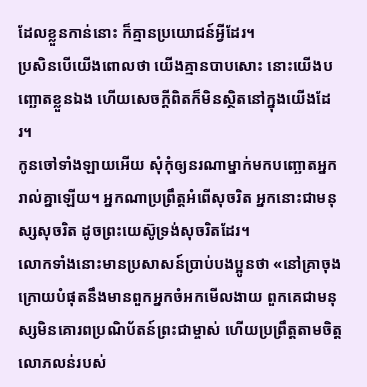ដែលខ្លួនកាន់នោះ ក៏គ្មានប្រយោជន៍អ្វីដែរ។
ប្រសិនបើយើងពោលថា យើងគ្មានបាបសោះ នោះយើងបញ្ឆោតខ្លួនឯង ហើយសេចក្ដីពិតក៏មិនស្ថិតនៅក្នុងយើងដែរ។
កូនចៅទាំងឡាយអើយ សុំកុំឲ្យនរណាម្នាក់មកបញ្ឆោតអ្នករាល់គ្នាឡើយ។ អ្នកណាប្រព្រឹត្តអំពើសុចរិត អ្នកនោះជាមនុស្សសុចរិត ដូចព្រះយេស៊ូទ្រង់សុចរិតដែរ។
លោកទាំងនោះមានប្រសាសន៍ប្រាប់បងប្អូនថា «នៅគ្រាចុងក្រោយបំផុតនឹងមានពួកអ្នកចំអកមើលងាយ ពួកគេជាមនុស្សមិនគោរពប្រណិប័តន៍ព្រះជាម្ចាស់ ហើយប្រព្រឹត្តតាមចិត្តលោភលន់របស់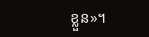ខ្លួន»។